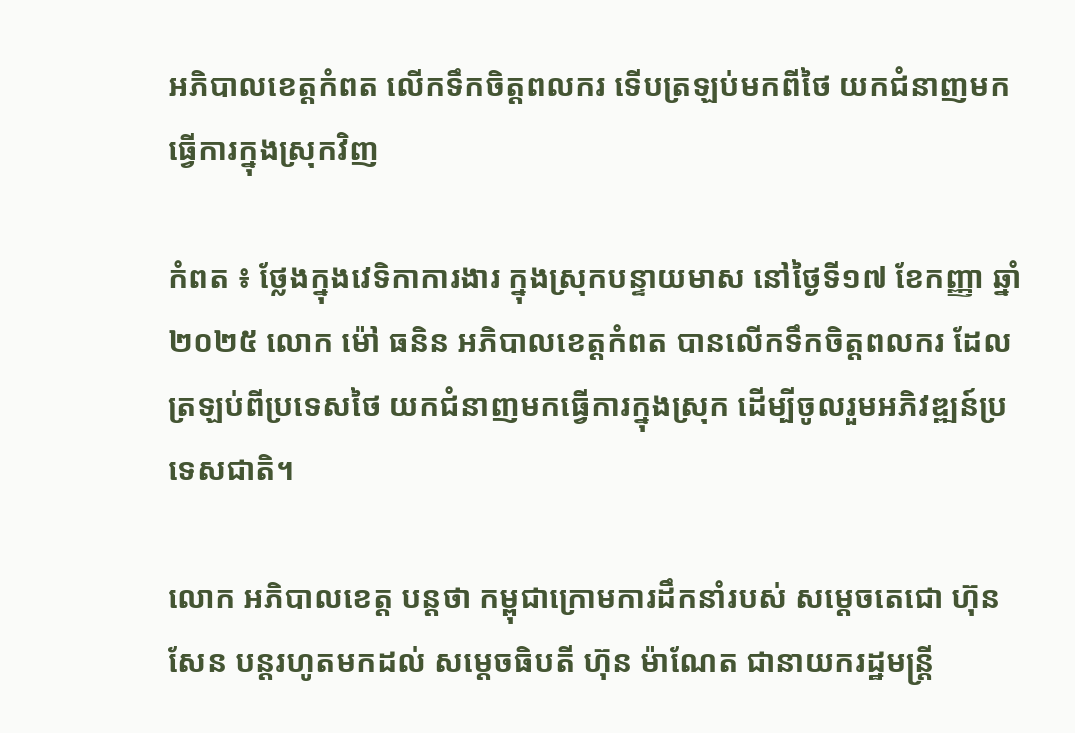អភិបាលខេត្តកំពត លើកទឹកចិត្តពលករ ទើបត្រឡប់មកពីថៃ យកជំនាញមកធ្វើការក្នុងស្រុកវិញ

កំពត ៖ ថ្លែងក្នុងវេទិកាការងារ ក្នុងស្រុកបន្ទាយមាស នៅថ្ងៃទី១៧ ខែកញ្ញា ឆ្នាំ២០២៥ លោក ម៉ៅ ធនិន អភិបាលខេត្តកំពត បានលើកទឹកចិត្តពលករ ដែលត្រឡប់ពីប្រទេសថៃ យកជំនាញមកធ្វើការក្នុងស្រុក ដើម្បីចូលរួមអភិវឌ្ឍន៍ប្រទេសជាតិ។

លោក អភិបាលខេត្ត បន្ដថា កម្ពុជាក្រោមការដឹកនាំរបស់ សម្តេចតេជោ ហ៊ុន សែន បន្តរហូតមកដល់ សម្តេចធិបតី ហ៊ុន ម៉ាណែត ជានាយករដ្ឋមន្ត្រី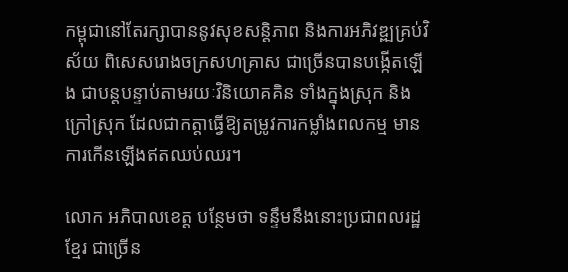កម្ពុជានៅតែរក្សាបាននូវសុខសន្តិភាព និងការអភិវឌ្ឍគ្រប់វិស័យ ពិសេសរោងចក្រសហគ្រាស ជាច្រើនបានបង្កើតឡើង ជាបន្តបន្ទាប់តាមរយៈវិនិយោគគិន ទាំងក្នុងស្រុក និងក្រៅស្រុក ដែលជាកត្តាធ្វើឱ្យតម្រូវការកម្លាំងពលកម្ម មានការកើនឡើងឥតឈប់ឈរ។

លោក អភិបាលខេត្ត បន្ថែមថា ទន្ទឹមនឹងនោះប្រជាពលរដ្ឋខ្មែរ ជាច្រើន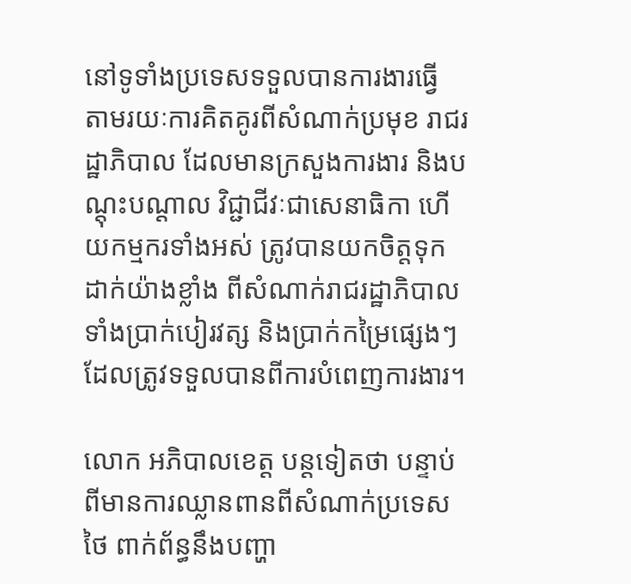នៅទូទាំងប្រទេសទទួលបានការងារធ្វើ តាមរយៈការគិតគូរពីសំណាក់ប្រមុខ រាជរដ្ឋាភិបាល ដែលមានក្រសួងការងារ និងបណ្តុះបណ្តាល វិជ្ជាជីវៈជាសេនាធិកា ហើយកម្មករទាំងអស់ ត្រូវបានយកចិត្តទុកដាក់យ៉ាងខ្លាំង ពីសំណាក់រាជរដ្ឋាភិបាល ទាំងប្រាក់បៀរវត្ស និងប្រាក់កម្រៃផ្សេងៗ ដែលត្រូវទទួលបានពីការបំពេញការងារ។

លោក អភិបាលខេត្ត បន្តទៀតថា បន្ទាប់ពីមានការឈ្លានពានពីសំណាក់ប្រទេសថៃ ពាក់ព័ន្ធនឹងបញ្ហា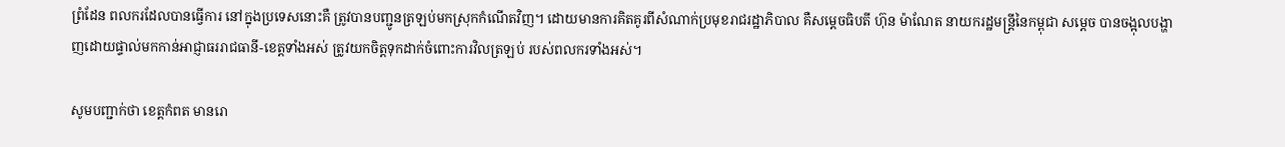ព្រំដែន ពលករដែលបានធ្វើការ នៅក្នុងប្រទេសនោះគឺ ត្រូវបានបញ្ជូនត្រឡប់មកស្រុកកំណើតវិញ។ ដោយមានការគិតគូរពីសំណាក់ប្រមុខរាជរដ្ឋាភិបាល គឺសម្តេចធិបតី ហ៊ុន ម៉ាណែត នាយករដ្ឋមន្ត្រីនៃកម្ពុជា សម្តេច បានចង្អុលបង្ហាញដោយផ្ទាល់មកកាន់អាជ្ញាធររាជធានី-ខេត្តទាំងអស់ ត្រូវយកចិត្តទុកដាក់ចំពោះការវិលត្រឡប់ របស់ពលករទាំងអស់។

សូមបញ្ជាក់ថា ខេត្តកំពត មានរោ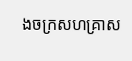ងចក្រសហគ្រាស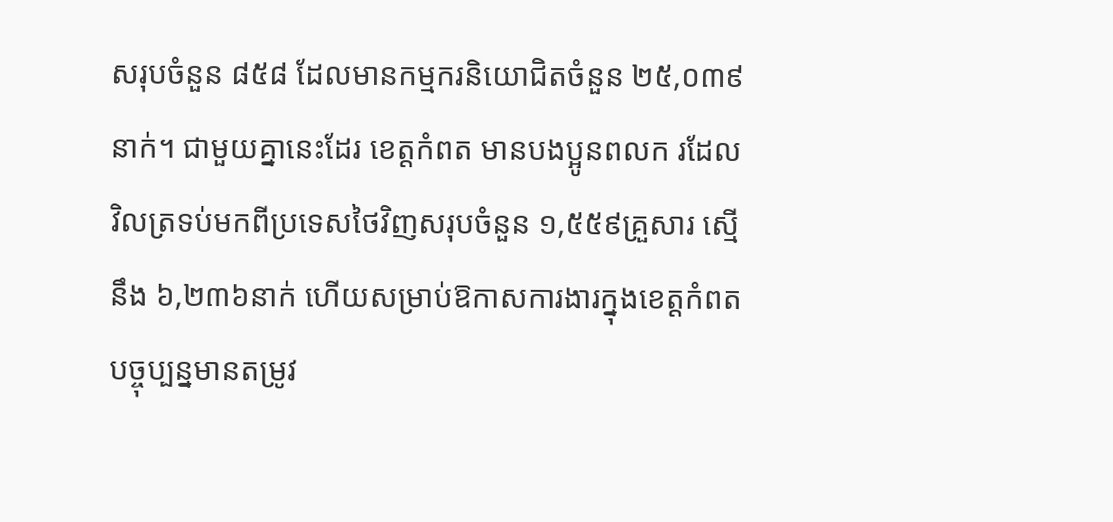សរុបចំនួន ៨៥៨ ដែលមានកម្មករនិយោជិតចំនួន ២៥,០៣៩នាក់។ ជាមួយគ្នានេះដែរ ខេត្តកំពត មានបងប្អូនពលក រដែលវិលត្រទប់មកពីប្រទេសថៃវិញសរុបចំនួន ១,៥៥៩គ្រួសារ ស្មើនឹង ៦,២៣៦នាក់ ហើយសម្រាប់ឱកាសការងារក្នុងខេត្តកំពត បច្ចុប្បន្នមានតម្រូវ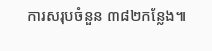ការសរុបចំនួន ៣៨២កន្លែង៕